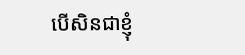បើសិនជាខ្ញុំ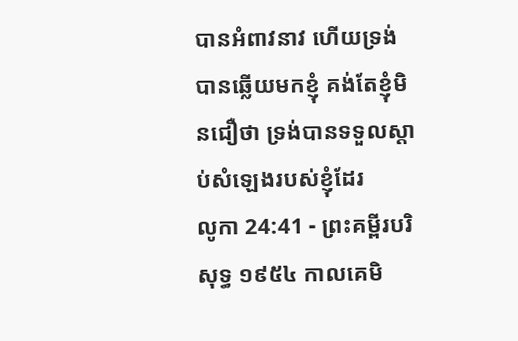បានអំពាវនាវ ហើយទ្រង់បានឆ្លើយមកខ្ញុំ គង់តែខ្ញុំមិនជឿថា ទ្រង់បានទទួលស្តាប់សំឡេងរបស់ខ្ញុំដែរ
លូកា 24:41 - ព្រះគម្ពីរបរិសុទ្ធ ១៩៥៤ កាលគេមិ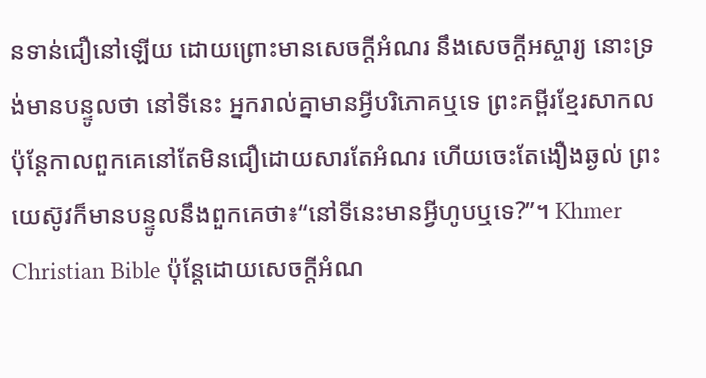នទាន់ជឿនៅឡើយ ដោយព្រោះមានសេចក្ដីអំណរ នឹងសេចក្ដីអស្ចារ្យ នោះទ្រង់មានបន្ទូលថា នៅទីនេះ អ្នករាល់គ្នាមានអ្វីបរិភោគឬទេ ព្រះគម្ពីរខ្មែរសាកល ប៉ុន្តែកាលពួកគេនៅតែមិនជឿដោយសារតែអំណរ ហើយចេះតែងឿងឆ្ងល់ ព្រះយេស៊ូវក៏មានបន្ទូលនឹងពួកគេថា៖“នៅទីនេះមានអ្វីហូបឬទេ?”។ Khmer Christian Bible ប៉ុន្ដែដោយសេចក្ដីអំណ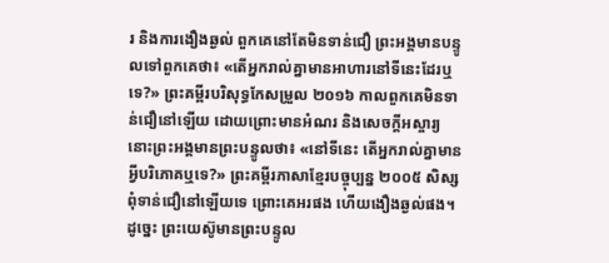រ និងការងឿងឆ្ងល់ ពួកគេនៅតែមិនទាន់ជឿ ព្រះអង្គមានបន្ទូលទៅពួកគេថា៖ «តើអ្នករាល់គ្នាមានអាហារនៅទីនេះដែរឬទេ?» ព្រះគម្ពីរបរិសុទ្ធកែសម្រួល ២០១៦ កាលពួកគេមិនទាន់ជឿនៅឡើយ ដោយព្រោះមានអំណរ និងសេចក្តីអស្ចារ្យ នោះព្រះអង្គមានព្រះបន្ទូលថា៖ «នៅទីនេះ តើអ្នករាល់គ្នាមានអ្វីបរិភោគឬទេ?» ព្រះគម្ពីរភាសាខ្មែរបច្ចុប្បន្ន ២០០៥ សិស្សពុំទាន់ជឿនៅឡើយទេ ព្រោះគេអរផង ហើយងឿងឆ្ងល់ផង។ ដូច្នេះ ព្រះយេស៊ូមានព្រះបន្ទូល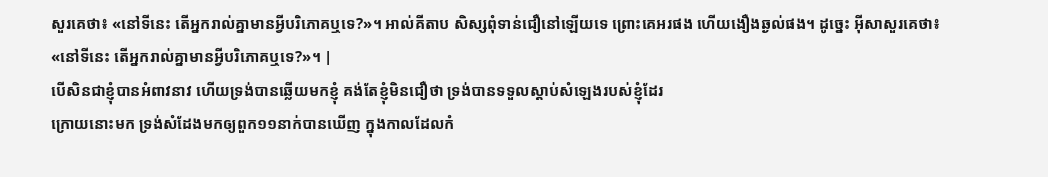សួរគេថា៖ «នៅទីនេះ តើអ្នករាល់គ្នាមានអ្វីបរិភោគឬទេ?»។ អាល់គីតាប សិស្សពុំទាន់ជឿនៅឡើយទេ ព្រោះគេអរផង ហើយងឿងឆ្ងល់ផង។ ដូច្នេះ អ៊ីសាសួរគេថា៖ «នៅទីនេះ តើអ្នករាល់គ្នាមានអ្វីបរិភោគឬទេ?»។ |
បើសិនជាខ្ញុំបានអំពាវនាវ ហើយទ្រង់បានឆ្លើយមកខ្ញុំ គង់តែខ្ញុំមិនជឿថា ទ្រង់បានទទួលស្តាប់សំឡេងរបស់ខ្ញុំដែរ
ក្រោយនោះមក ទ្រង់សំដែងមកឲ្យពួក១១នាក់បានឃើញ ក្នុងកាលដែលកំ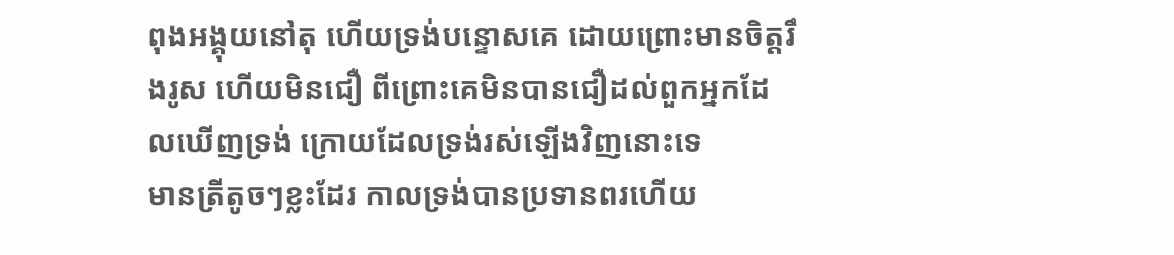ពុងអង្គុយនៅតុ ហើយទ្រង់បន្ទោសគេ ដោយព្រោះមានចិត្តរឹងរូស ហើយមិនជឿ ពីព្រោះគេមិនបានជឿដល់ពួកអ្នកដែលឃើញទ្រង់ ក្រោយដែលទ្រង់រស់ឡើងវិញនោះទេ
មានត្រីតូចៗខ្លះដែរ កាលទ្រង់បានប្រទានពរហើយ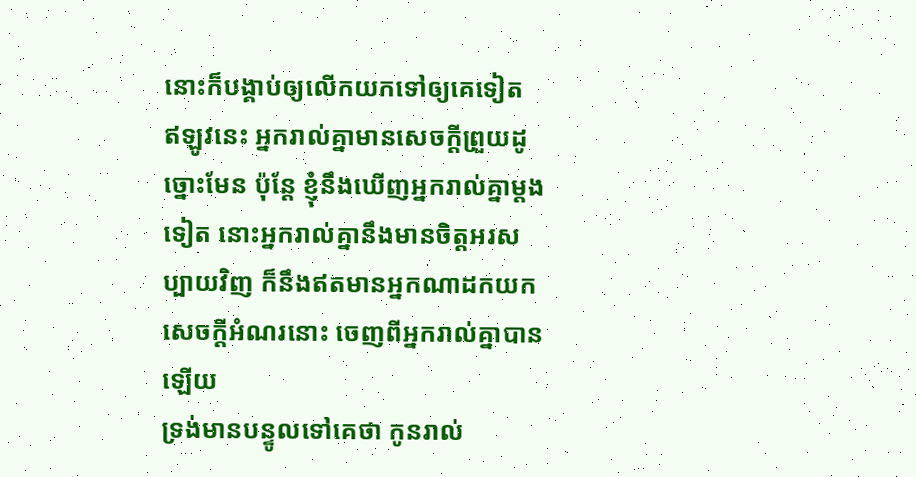នោះក៏បង្គាប់ឲ្យលើកយកទៅឲ្យគេទៀត
ឥឡូវនេះ អ្នករាល់គ្នាមានសេចក្ដីព្រួយដូច្នោះមែន ប៉ុន្តែ ខ្ញុំនឹងឃើញអ្នករាល់គ្នាម្តងទៀត នោះអ្នករាល់គ្នានឹងមានចិត្តអរសប្បាយវិញ ក៏នឹងឥតមានអ្នកណាដកយកសេចក្ដីអំណរនោះ ចេញពីអ្នករាល់គ្នាបានឡើយ
ទ្រង់មានបន្ទូលទៅគេថា កូនរាល់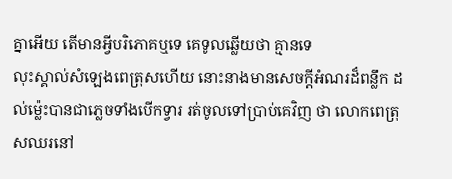គ្នាអើយ តើមានអ្វីបរិភោគឬទេ គេទូលឆ្លើយថា គ្មានទេ
លុះស្គាល់សំឡេងពេត្រុសហើយ នោះនាងមានសេចក្ដីអំណរដ៏ពន្លឹក ដល់ម៉្លេះបានជាភ្លេចទាំងបើកទ្វារ រត់ចូលទៅប្រាប់គេវិញ ថា លោកពេត្រុសឈរនៅ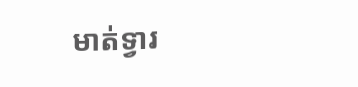មាត់ទ្វារ